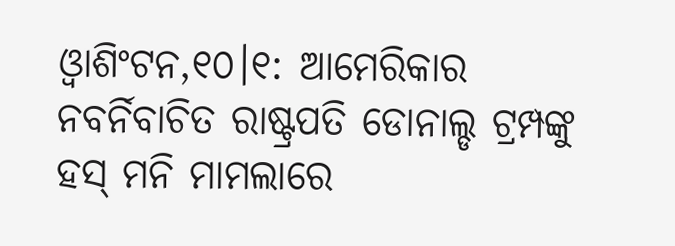ଓ୍ବାଶିଂଟନ,୧୦।୧: ଆମେରିକାର ନବର୍ନିବାଚିତ ରାଷ୍ଟ୍ରପତି ଡୋନାଲ୍ଡ ଟ୍ରମ୍ପଙ୍କୁ ହସ୍ ମନି ମାମଲାରେ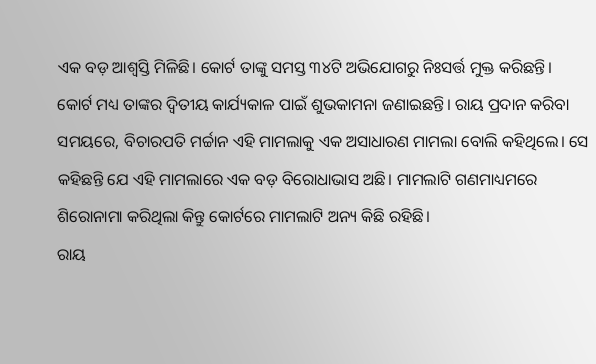ଏକ ବଡ଼ ଆଶ୍ୱସ୍ତି ମିଳିଛି। କୋର୍ଟ ତାଙ୍କୁ ସମସ୍ତ ୩୪ଟି ଅଭିଯୋଗରୁ ନିଃସର୍ତ୍ତ ମୁକ୍ତ କରିଛନ୍ତି। କୋର୍ଟ ମଧ୍ୟ ତାଙ୍କର ଦ୍ୱିତୀୟ କାର୍ଯ୍ୟକାଳ ପାଇଁ ଶୁଭକାମନା ଜଣାଇଛନ୍ତି। ରାୟ ପ୍ରଦାନ କରିବା ସମୟରେ, ବିଚାରପତି ମର୍ଚ୍ଚାନ ଏହି ମାମଲାକୁ ଏକ ଅସାଧାରଣ ମାମଲା ବୋଲି କହିଥିଲେ। ସେ କହିଛନ୍ତି ଯେ ଏହି ମାମଲାରେ ଏକ ବଡ଼ ବିରୋଧାଭାସ ଅଛି। ମାମଲାଟି ଗଣମାଧ୍ୟମରେ ଶିରୋନାମା କରିଥିଲା କିନ୍ତୁ କୋର୍ଟରେ ମାମଲାଟି ଅନ୍ୟ କିଛି ରହିଛି।
ରାୟ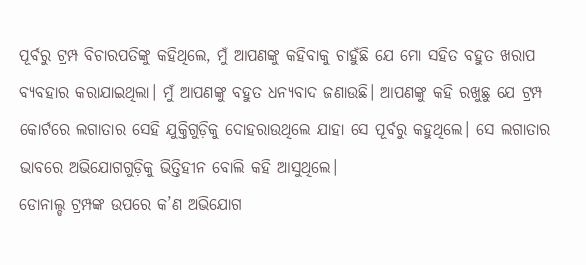ପୂର୍ବରୁ ଟ୍ରମ୍ପ ବିଚାରପତିଙ୍କୁ କହିଥିଲେ, ମୁଁ ଆପଣଙ୍କୁ କହିବାକୁ ଚାହୁଁଛି ଯେ ମୋ ସହିତ ବହୁତ ଖରାପ ବ୍ୟବହାର କରାଯାଇଥିଲା। ମୁଁ ଆପଣଙ୍କୁ ବହୁତ ଧନ୍ୟବାଦ ଜଣାଉଛି। ଆପଣଙ୍କୁ କହି ରଖୁଛୁ ଯେ ଟ୍ରମ୍ପ କୋର୍ଟରେ ଲଗାତାର ସେହି ଯୁକ୍ତିଗୁଡ଼ିକୁ ଦୋହରାଉଥିଲେ ଯାହା ସେ ପୂର୍ବରୁ କହୁଥିଲେ। ସେ ଲଗାତାର ଭାବରେ ଅଭିଯୋଗଗୁଡ଼ିକୁ ଭିତ୍ତିହୀନ ବୋଲି କହି ଆସୁଥିଲେ।
ଡୋନାଲ୍ଡ ଟ୍ରମ୍ପଙ୍କ ଉପରେ କ’ଣ ଅଭିଯୋଗ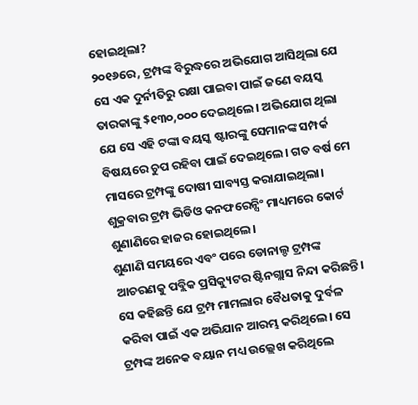ହୋଇଥିଲା?
୨୦୧୬ରେ, ଟ୍ରମ୍ପଙ୍କ ବିରୁଦ୍ଧରେ ଅଭିଯୋଗ ଆସିଥିଲା ଯେ ସେ ଏକ ଦୁର୍ନୀତିରୁ ରକ୍ଷା ପାଇବା ପାଇଁ ଜଣେ ବୟସ୍କ ତାରକାଙ୍କୁ $୧୩୦,୦୦୦ ଦେଇଥିଲେ। ଅଭିଯୋଗ ଥିଲା ଯେ ସେ ଏହି ଟଙ୍କା ବୟସ୍କ ଷ୍ଟାରଙ୍କୁ ସେମାନଙ୍କ ସମ୍ପର୍କ ବିଷୟରେ ଚୁପ ରହିବା ପାଇଁ ଦେଇଥିଲେ। ଗତ ବର୍ଷ ମେ ମାସରେ ଟ୍ରମ୍ପଙ୍କୁ ଦୋଷୀ ସାବ୍ୟସ୍ତ କରାଯାଇଥିଲା। ଶୁକ୍ରବାର ଟ୍ରମ୍ପ ଭିଡିଓ କନଫରେନ୍ସିଂ ମାଧ୍ୟମରେ କୋର୍ଟ ଶୁଣାଣିରେ ହାଜର ହୋଇଥିଲେ।
ଶୁଣାଣି ସମୟରେ ଏବଂ ପରେ ଡୋନାଲ୍ଡ ଟ୍ରମ୍ପଙ୍କ ଆଚରଣକୁ ପବ୍ଲିକ ପ୍ରସିକ୍ୟୁଟର ଷ୍ଟିନଗ୍ଲାସ ନିନ୍ଦା କରିଛନ୍ତି। ସେ କହିଛନ୍ତି ଯେ ଟ୍ରମ୍ପ ମାମଲାର ବୈଧତାକୁ ଦୁର୍ବଳ କରିବା ପାଇଁ ଏକ ଅଭିଯାନ ଆରମ୍ଭ କରିଥିଲେ। ସେ ଟ୍ରମ୍ପଙ୍କ ଅନେକ ବୟାନ ମଧ୍ୟ ଉଲ୍ଲେଖ କରିଥିଲେ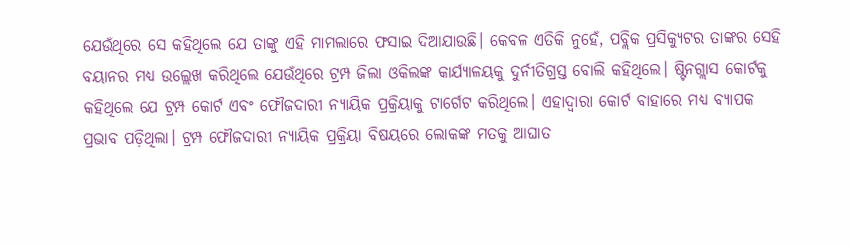ଯେଉଁଥିରେ ସେ କହିଥିଲେ ଯେ ତାଙ୍କୁ ଏହି ମାମଲାରେ ଫସାଇ ଦିଆଯାଉଛି। କେବଳ ଏତିକି ନୁହେଁ, ପବ୍ଲିକ ପ୍ରସିକ୍ୟୁଟର ତାଙ୍କର ସେହି ବୟାନର ମଧ୍ୟ ଉଲ୍ଲେଖ କରିଥିଲେ ଯେଉଁଥିରେ ଟ୍ରମ୍ପ ଜିଲା ଓକିଲଙ୍କ କାର୍ଯ୍ୟାଳୟକୁ ଦୁର୍ନୀତିଗ୍ରସ୍ତ ବୋଲି କହିଥିଲେ। ଷ୍ଟିନଗ୍ଲାସ କୋର୍ଟକୁ କହିଥିଲେ ଯେ ଟ୍ରମ୍ପ କୋର୍ଟ ଏବଂ ଫୌଜଦାରୀ ନ୍ୟାୟିକ ପ୍ରକ୍ରିୟାକୁ ଟାର୍ଗେଟ କରିଥିଲେ। ଏହାଦ୍ୱାରା କୋର୍ଟ ବାହାରେ ମଧ୍ୟ ବ୍ୟାପକ ପ୍ରଭାବ ପଡ଼ିଥିଲା। ଟ୍ରମ୍ପ ଫୌଜଦାରୀ ନ୍ୟାୟିକ ପ୍ରକ୍ରିୟା ବିଷୟରେ ଲୋକଙ୍କ ମତକୁ ଆଘାତ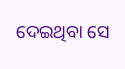ଦେଇଥିବା ସେ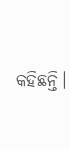କହିଛନ୍ତି।